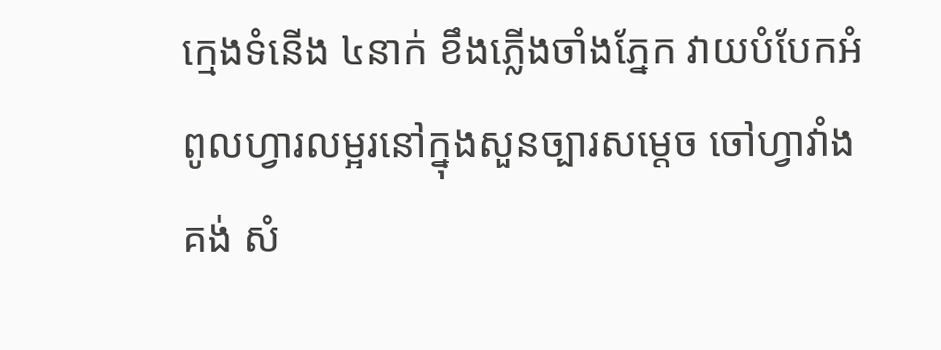ក្មេងទំនើង ៤នាក់ ខឹងភ្លើងចាំងភ្នែក វាយបំបែកអំពូលហ្វារលម្អរនៅក្នុងសួនច្បារសម្ដេច ចៅហ្វាវាំង គង់ សំ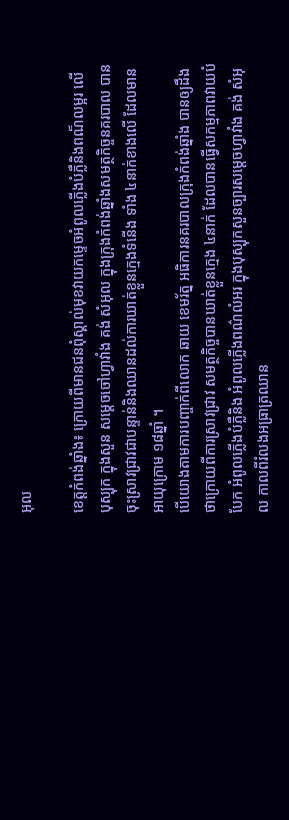អុល

ខេត្តកំពង់ឆ្នាំង៖ ក្រោយពីមានជនពុំស្គាល់មុខវាយកម្ទេចអំពូលភ្លើងបំភ្លឺនិងពណ៏លម្អរ លើបុស្បុក ក្នុងសួន សម្ដេចចៅហ្វាវាំង គង់ សំអុល ក្នុងក្រុងកំពង់ឆ្នាំងសមត្ថកិច្ចនគរបាល បានចុះស្រាវជ្រាវជាបន្ទាន់និងឈានដល់ការឃាត់ខ្លួនក្មេងទំនើង ទាំង ៤នាក់ខាងលើ ដែលមានអាយុក្រោម ១៨ឆ្នាំ ។
បើយោងតាមការបញ្ចាក់ពីលោក ឆាយ ខេមរ័ត្ន អធិការនគរបាលក្រុងកំពង់ឆ្នាំង បានឲ្យដឹងថាក្រោយពីការស្រាវជ្រាវ សមត្ថកិច្ចបានឃាត់ខ្លួនក្មេង ៤នាក់ ដែលបានធ្វើសកម្មភាពវាយបំបែក អំពូលភ្លើងបំភ្លឺនិង អំពូលភ្លើងពណ៌លំអរ ក្នុងបុស្បុកសួនច្បារសម្ដេចហ្វាវាំង គង់ សំអុល កាលពីរំលងអធ្រាត្រឈាន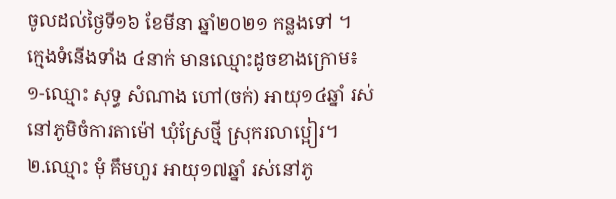ចូលដល់ថ្ងៃទី១៦ ខែមីនា ឆ្នាំ២០២១ កន្លងទៅ ។
ក្មេងទំនើងទាំង ៤នាក់ មានឈ្មោះដូចខាងក្រោម៖
១-ឈ្មោះ សុទ្ធ សំណាង ហៅ(ចក់) អាយុ១៤ឆ្នាំ រស់នៅភូមិចំការតាម៉ៅ ឃុំស្រែថ្មី ស្រុករលាប្អៀរ។
២.ឈ្មោះ មុំ គឹមហួរ អាយុ១៧ឆ្នាំ រស់នៅភូ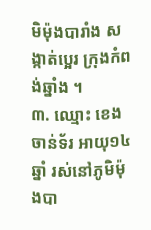មិម៉ុងបារាំង សង្កាត់ប្អេរ ក្រុងកំពង់ឆ្នាំង ។
៣. ឈ្មោះ ខេង ចាន់ទ័រ អាយុ១៤ឆ្នាំ រស់នៅភូមិម៉ុងបា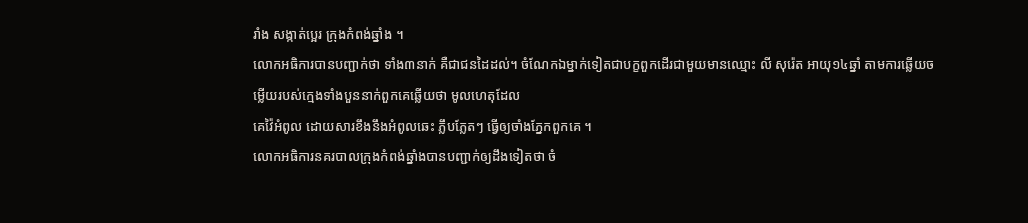រាំង សង្កាត់ប្អេរ ក្រុងកំពង់ឆ្នាំង ។
លោកអធិការបានបញ្ជាក់ថា ទាំង៣នាក់ គឺជាជនដៃដល់។ ចំណែកឯម្នាក់ទៀតជាបក្ខពួកដើរជាមួយមានឈ្មោះ លី សុរ៉េត អាយុ១៤ឆ្នាំ តាមការឆ្លើយចម្លើយរបស់ក្មេងទាំងបួននាក់ពួកគេឆ្លើយថា មូលហេតុដែល
គេវ៉ៃអំពូល ដោយសារខឹងនឹងអំពូលឆេះ ភ្លឹបភ្លែតៗ ធ្វើឲ្យចាំងភ្នែកពួកគេ ។
លោកអធិការនគរបាលក្រុងកំពង់ឆ្នាំងបានបញ្ជាក់ឲ្យដឹងទៀតថា ចំ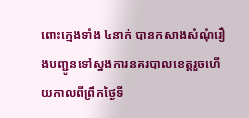ពោះក្មេងទាំង ៤នាក់ បានកសាងសំណុំរឿងបញ្ជូនទៅស្នងការនគរបាលខេត្តរួចហើយកាលពីព្រឹកថ្ងៃទី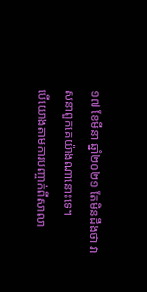១៧ ខែមីនា ឆ្នាំ២០២១ តែមិនដឹងថា វាសនាពួកគេយ៉ាងណានោះទេ។
បើយោងតាមការបញ្ចាក់ពីសាលា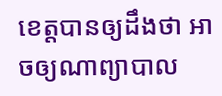ខេត្តបានឲ្យដឹងថា អាចឲ្យណាព្យាបាល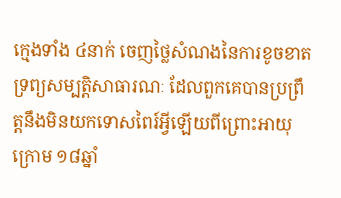ក្មេងទាំង ៤នាក់ ចេញថ្លៃសំណងនៃការខូចខាតទ្រព្យសម្បត្តិសាធារណៈ ដែលពួកគេបានប្រព្រឹត្តនឹងមិនយកទោសពៃរ៍អ្វីឡើយពីព្រោះអាយុក្រោម ១៨ឆ្នាំ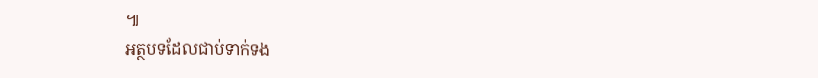៕
អត្ថបទដែលជាប់ទាក់ទង